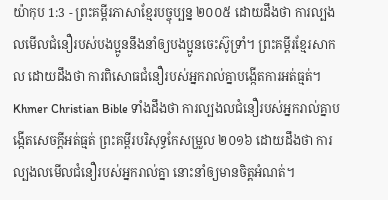យ៉ាកុប 1:3 - ព្រះគម្ពីរភាសាខ្មែរបច្ចុប្បន្ន ២០០៥ ដោយដឹងថា ការល្បងលមើលជំនឿរបស់បងប្អូននឹងនាំឲ្យបងប្អូនចេះស៊ូទ្រាំ។ ព្រះគម្ពីរខ្មែរសាកល ដោយដឹងថា ការពិសោធជំនឿរបស់អ្នករាល់គ្នាបង្កើតការអត់ធ្មត់។ Khmer Christian Bible ទាំងដឹងថា ការល្បងលជំនឿរបស់អ្នករាល់គ្នាបង្កើតសេចក្ដីអត់ធ្មត់ ព្រះគម្ពីរបរិសុទ្ធកែសម្រួល ២០១៦ ដោយដឹងថា ការល្បងលមើលជំនឿរបស់អ្នករាល់គ្នា នោះនាំឲ្យមានចិត្តអំណត់។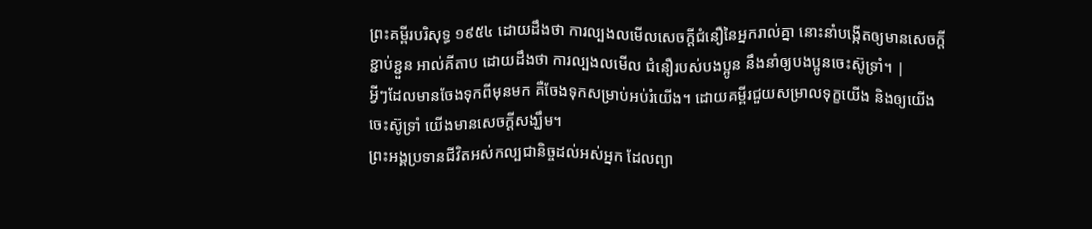ព្រះគម្ពីរបរិសុទ្ធ ១៩៥៤ ដោយដឹងថា ការល្បងលមើលសេចក្ដីជំនឿនៃអ្នករាល់គ្នា នោះនាំបង្កើតឲ្យមានសេចក្ដីខ្ជាប់ខ្ជួន អាល់គីតាប ដោយដឹងថា ការល្បងលមើល ជំនឿរបស់បងប្អូន នឹងនាំឲ្យបងប្អូនចេះស៊ូទ្រាំ។ |
អ្វីៗដែលមានចែងទុកពីមុនមក គឺចែងទុកសម្រាប់អប់រំយើង។ ដោយគម្ពីរជួយសម្រាលទុក្ខយើង និងឲ្យយើងចេះស៊ូទ្រាំ យើងមានសេចក្ដីសង្ឃឹម។
ព្រះអង្គប្រទានជីវិតអស់កល្បជានិច្ចដល់អស់អ្នក ដែលព្យា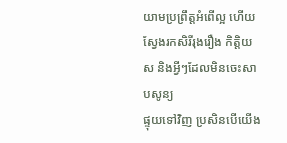យាមប្រព្រឹត្តអំពើល្អ ហើយស្វែងរកសិរីរុងរឿង កិត្តិយស និងអ្វីៗដែលមិនចេះសាបសូន្យ
ផ្ទុយទៅវិញ ប្រសិនបើយើង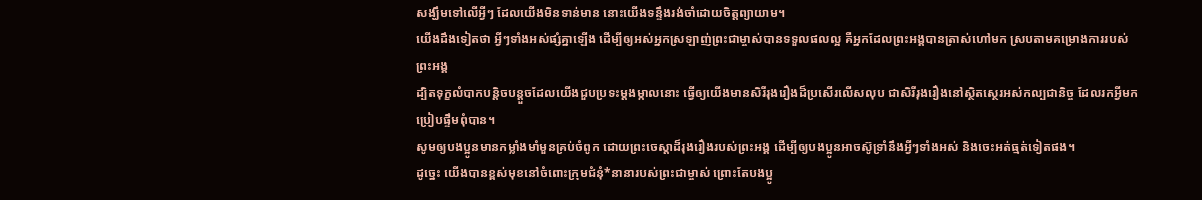សង្ឃឹមទៅលើអ្វីៗ ដែលយើងមិនទាន់មាន នោះយើងទន្ទឹងរង់ចាំដោយចិត្តព្យាយាម។
យើងដឹងទៀតថា អ្វីៗទាំងអស់ផ្សំគ្នាឡើង ដើម្បីឲ្យអស់អ្នកស្រឡាញ់ព្រះជាម្ចាស់បានទទួលផលល្អ គឺអ្នកដែលព្រះអង្គបានត្រាស់ហៅមក ស្របតាមគម្រោងការរបស់ព្រះអង្គ
ដ្បិតទុក្ខលំបាកបន្តិចបន្តួចដែលយើងជួបប្រទះម្ដងម្កាលនោះ ធ្វើឲ្យយើងមានសិរីរុងរឿងដ៏ប្រសើរលើសលុប ជាសិរីរុងរឿងនៅស្ថិតស្ថេរអស់កល្បជានិច្ច ដែលរកអ្វីមកប្រៀបផ្ទឹមពុំបាន។
សូមឲ្យបងប្អូនមានកម្លាំងមាំមួនគ្រប់ចំពូក ដោយព្រះចេស្ដាដ៏រុងរឿងរបស់ព្រះអង្គ ដើម្បីឲ្យបងប្អូនអាចស៊ូទ្រាំនឹងអ្វីៗទាំងអស់ និងចេះអត់ធ្មត់ទៀតផង។
ដូច្នេះ យើងបានខ្ពស់មុខនៅចំពោះក្រុមជំនុំ*នានារបស់ព្រះជាម្ចាស់ ព្រោះតែបងប្អូ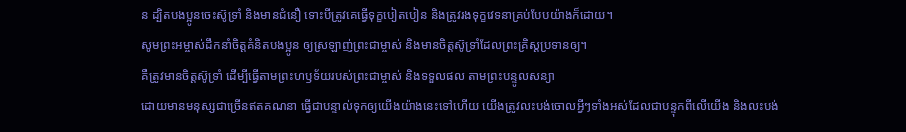ន ដ្បិតបងប្អូនចេះស៊ូទ្រាំ និងមានជំនឿ ទោះបីត្រូវគេធ្វើទុក្ខបៀតបៀន និងត្រូវរងទុក្ខវេទនាគ្រប់បែបយ៉ាងក៏ដោយ។
សូមព្រះអម្ចាស់ដឹកនាំចិត្តគំនិតបងប្អូន ឲ្យស្រឡាញ់ព្រះជាម្ចាស់ និងមានចិត្តស៊ូទ្រាំដែលព្រះគ្រិស្តប្រទានឲ្យ។
គឺត្រូវមានចិត្តស៊ូទ្រាំ ដើម្បីធ្វើតាមព្រះហឫទ័យរបស់ព្រះជាម្ចាស់ និងទទួលផល តាមព្រះបន្ទូលសន្យា
ដោយមានមនុស្សជាច្រើនឥតគណនា ធ្វើជាបន្ទាល់ទុកឲ្យយើងយ៉ាងនេះទៅហើយ យើងត្រូវលះបង់ចោលអ្វីៗទាំងអស់ដែលជាបន្ទុកពីលើយើង និងលះបង់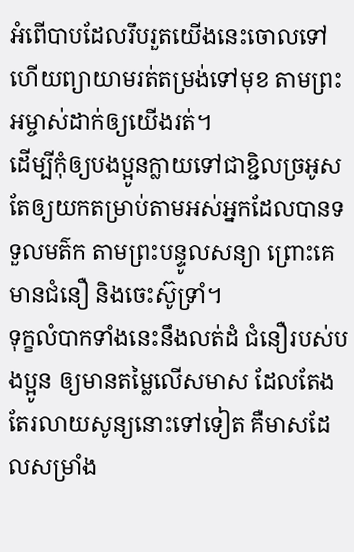អំពើបាបដែលរឹបរួតយើងនេះចោលទៅ ហើយព្យាយាមរត់តម្រង់ទៅមុខ តាមព្រះអម្ចាស់ដាក់ឲ្យយើងរត់។
ដើម្បីកុំឲ្យបងប្អូនក្លាយទៅជាខ្ជិលច្រអូស តែឲ្យយកតម្រាប់តាមអស់អ្នកដែលបានទទួលមត៌ក តាមព្រះបន្ទូលសន្យា ព្រោះគេមានជំនឿ និងចេះស៊ូទ្រាំ។
ទុក្ខលំបាកទាំងនេះនឹងលត់ដំ ជំនឿរបស់បងប្អូន ឲ្យមានតម្លៃលើសមាស ដែលតែងតែរលាយសូន្យនោះទៅទៀត គឺមាសដែលសម្រាំង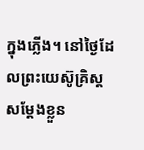ក្នុងភ្លើង។ នៅថ្ងៃដែលព្រះយេស៊ូគ្រិស្តសម្តែងខ្លួន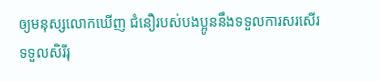ឲ្យមនុស្សលោកឃើញ ជំនឿរបស់បងប្អូននឹងទទួលការសរសើរ ទទួលសិរីរុ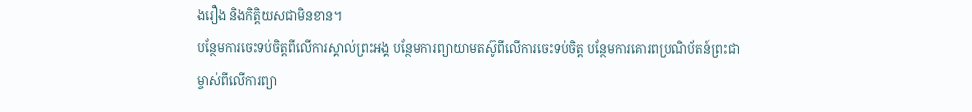ងរឿង និងកិត្តិយសជាមិនខាន។
បន្ថែមការចេះទប់ចិត្តពីលើការស្គាល់ព្រះអង្គ បន្ថែមការព្យាយាមតស៊ូពីលើការចេះទប់ចិត្ត បន្ថែមការគោរពប្រណិប័តន៍ព្រះជាម្ចាស់ពីលើការព្យា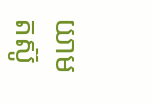យាមតស៊ូ